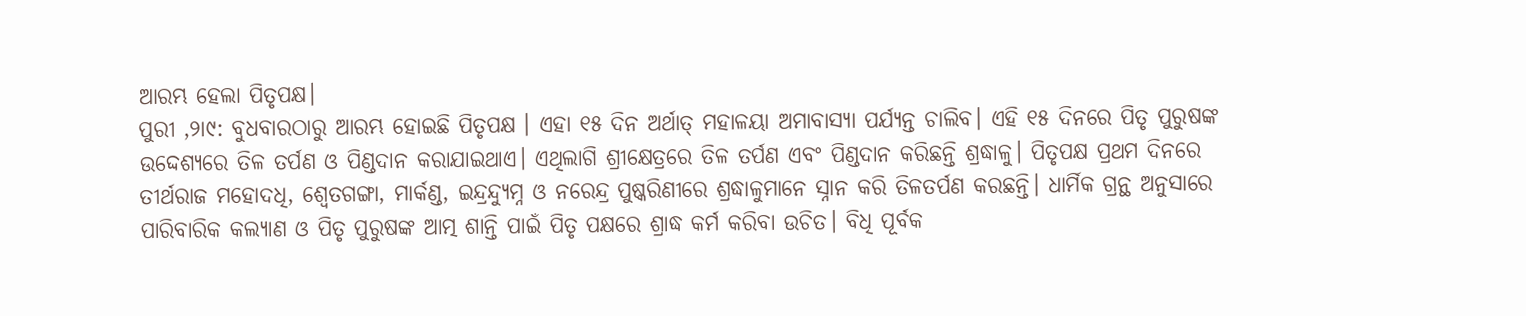ଆରମ୍ଭ ହେଲା ପିତୃପକ୍ଷ।
ପୁରୀ ,୨ା୯: ବୁଧବାରଠାରୁ ଆରମ୍ଭ ହୋଇଛି ପିତୃପକ୍ଷ । ଏହା ୧୫ ଦିନ ଅର୍ଥାତ୍ ମହାଳୟା ଅମାବାସ୍ୟା ପର୍ଯ୍ୟନ୍ତ ଚାଲିବ। ଏହି ୧୫ ଦିନରେ ପିତୃ ପୁରୁଷଙ୍କ ଉଦ୍ଦେଶ୍ୟରେ ତିଳ ତର୍ପଣ ଓ ପିଣ୍ଡଦାନ କରାଯାଇଥାଏ। ଏଥିଲାଗି ଶ୍ରୀକ୍ଷେତ୍ରରେ ତିଳ ତର୍ପଣ ଏବଂ ପିଣ୍ଡଦାନ କରିଛନ୍ତି ଶ୍ରଦ୍ଧାଳୁ। ପିତୃପକ୍ଷ ପ୍ରଥମ ଦିନରେ ତୀର୍ଥରାଜ ମହୋଦଧି, ଶ୍ୱେତଗଙ୍ଗା, ମାର୍କଣ୍ଡ, ଇନ୍ଦ୍ରନ୍ଦ୍ୟୁମ୍ନ ଓ ନରେନ୍ଦ୍ର ପୁଷ୍କରିଣୀରେ ଶ୍ରଦ୍ଧାଳୁମାନେ ସ୍ନାନ କରି ତିଳତର୍ପଣ କରଛନ୍ତି। ଧାର୍ମିକ ଗ୍ରନ୍ଥ ଅନୁସାରେ ପାରିବାରିକ କଲ୍ୟାଣ ଓ ପିତୃ ପୁରୁଷଙ୍କ ଆତ୍ମ ଶାନ୍ତି ପାଇଁ ପିତୃ ପକ୍ଷରେ ଶ୍ରାଦ୍ଧ କର୍ମ କରିବା ଉଚିତ। ବିଧି ପୂର୍ବକ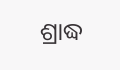ଶ୍ରାଦ୍ଧ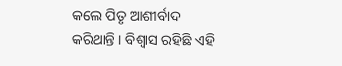କଲେ ପିତୃ ଆଶୀର୍ବାଦ କରିଥାନ୍ତି । ବିଶ୍ୱାସ ରହିଛି ଏହି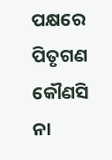ପକ୍ଷରେ ପିତୃଗଣ କୌଣସି ନା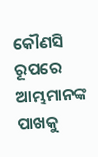କୌଣସି ରୂପରେ ଆମ୍ଭମାନଙ୍କ ପାଖକୁ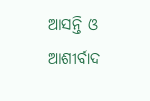ଆସନ୍ତି ଓ ଆଶୀର୍ବାଦ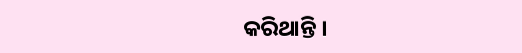କରିଥାନ୍ତି ।